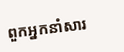ពួកអ្នកនាំសារ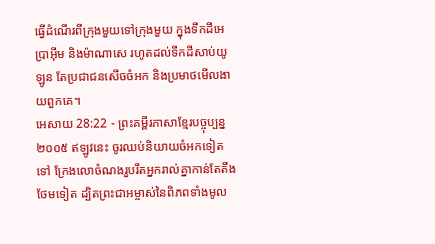ធ្វើដំណើរពីក្រុងមួយទៅក្រុងមួយ ក្នុងទឹកដីអេប្រាអ៊ីម និងម៉ាណាសេ រហូតដល់ទឹកដីសាប់យូឡូន តែប្រជាជនសើចចំអក និងប្រមាថមើលងាយពួកគេ។
អេសាយ 28:22 - ព្រះគម្ពីរភាសាខ្មែរបច្ចុប្បន្ន ២០០៥ ឥឡូវនេះ ចូរឈប់និយាយចំអកទៀតទៅ ក្រែងលោចំណងរួបរឹតអ្នករាល់គ្នាកាន់តែតឹងថែមទៀត ដ្បិតព្រះជាអម្ចាស់នៃពិភពទាំងមូល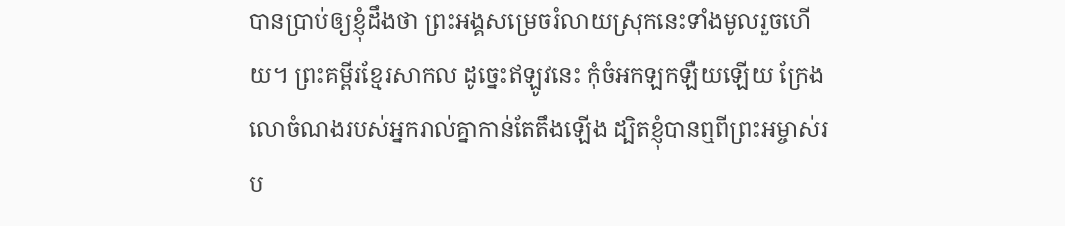បានប្រាប់ឲ្យខ្ញុំដឹងថា ព្រះអង្គសម្រេចរំលាយស្រុកនេះទាំងមូលរួចហើយ។ ព្រះគម្ពីរខ្មែរសាកល ដូច្នេះឥឡូវនេះ កុំចំអកឡកឡឺយឡើយ ក្រែងលោចំណងរបស់អ្នករាល់គ្នាកាន់តែតឹងឡើង ដ្បិតខ្ញុំបានឮពីព្រះអម្ចាស់រប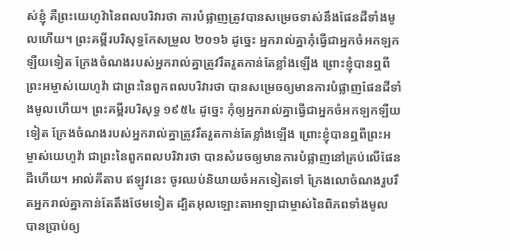ស់ខ្ញុំ គឺព្រះយេហូវ៉ានៃពលបរិវារថា ការបំផ្លាញត្រូវបានសម្រេចទាស់នឹងផែនដីទាំងមូលហើយ។ ព្រះគម្ពីរបរិសុទ្ធកែសម្រួល ២០១៦ ដូច្នេះ អ្នករាល់គ្នាកុំធ្វើជាអ្នកចំអកឡកឡឺយទៀត ក្រែងចំណងរបស់អ្នករាល់គ្នាត្រូវរឹតរួតកាន់តែខ្លាំងឡើង ព្រោះខ្ញុំបានឮពីព្រះអម្ចាស់យេហូវ៉ា ជាព្រះនៃពួកពលបរិវារថា បានសម្រេចឲ្យមានការបំផ្លាញផែនដីទាំងមូលហើយ។ ព្រះគម្ពីរបរិសុទ្ធ ១៩៥៤ ដូច្នេះ កុំឲ្យអ្នករាល់គ្នាធ្វើជាអ្នកចំអកឡកឡឺយទៀត ក្រែងចំណងរបស់អ្នករាល់គ្នាត្រូវរឹតរួតកាន់តែខ្លាំងឡើង ព្រោះខ្ញុំបានឮពីព្រះអម្ចាស់យេហូវ៉ា ជាព្រះនៃពួកពលបរិវារថា បានសំរេចឲ្យមានការបំផ្លាញនៅគ្រប់លើផែនដីហើយ។ អាល់គីតាប ឥឡូវនេះ ចូរឈប់និយាយចំអកទៀតទៅ ក្រែងលោចំណងរួបរឹតអ្នករាល់គ្នាកាន់តែតឹងថែមទៀត ដ្បិតអុលឡោះតាអាឡាជាម្ចាស់នៃពិភពទាំងមូល បានប្រាប់ឲ្យ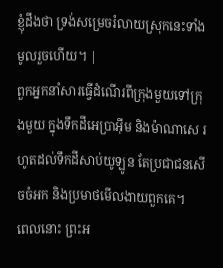ខ្ញុំដឹងថា ទ្រង់សម្រេចរំលាយស្រុកនេះទាំងមូលរួចហើយ។ |
ពួកអ្នកនាំសារធ្វើដំណើរពីក្រុងមួយទៅក្រុងមួយ ក្នុងទឹកដីអេប្រាអ៊ីម និងម៉ាណាសេ រហូតដល់ទឹកដីសាប់យូឡូន តែប្រជាជនសើចចំអក និងប្រមាថមើលងាយពួកគេ។
ពេលនោះ ព្រះអ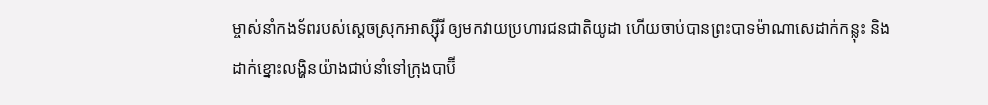ម្ចាស់នាំកងទ័ពរបស់ស្ដេចស្រុកអាស្ស៊ីរី ឲ្យមកវាយប្រហារជនជាតិយូដា ហើយចាប់បានព្រះបាទម៉ាណាសេដាក់កន្លុះ និងដាក់ខ្នោះលង្ហិនយ៉ាងជាប់នាំទៅក្រុងបាប៊ី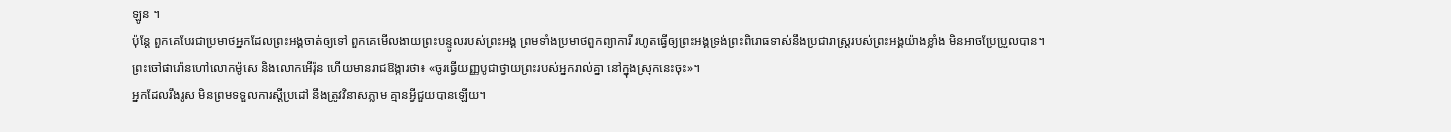ឡូន ។
ប៉ុន្តែ ពួកគេបែរជាប្រមាថអ្នកដែលព្រះអង្គចាត់ឲ្យទៅ ពួកគេមើលងាយព្រះបន្ទូលរបស់ព្រះអង្គ ព្រមទាំងប្រមាថពួកព្យាការី រហូតធ្វើឲ្យព្រះអង្គទ្រង់ព្រះពិរោធទាស់នឹងប្រជារាស្ត្ររបស់ព្រះអង្គយ៉ាងខ្លាំង មិនអាចប្រែប្រួលបាន។
ព្រះចៅផារ៉ោនហៅលោកម៉ូសេ និងលោកអើរ៉ុន ហើយមានរាជឱង្ការថា៖ «ចូរធ្វើយញ្ញបូជាថ្វាយព្រះរបស់អ្នករាល់គ្នា នៅក្នុងស្រុកនេះចុះ»។
អ្នកដែលរឹងរូស មិនព្រមទទួលការស្ដីប្រដៅ នឹងត្រូវវិនាសភ្លាម គ្មានអ្វីជួយបានឡើយ។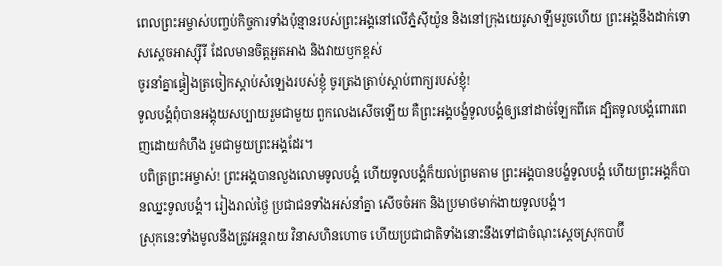ពេលព្រះអម្ចាស់បញ្ចប់កិច្ចការទាំងប៉ុន្មានរបស់ព្រះអង្គនៅលើភ្នំស៊ីយ៉ូន និងនៅក្រុងយេរូសាឡឹមរួចហើយ ព្រះអង្គនឹងដាក់ទោសស្ដេចអាស្ស៊ីរី ដែលមានចិត្តអួតអាង និងវាយឫកខ្ពស់
ចូរនាំគ្នាផ្ទៀងត្រចៀកស្ដាប់សំឡេងរបស់ខ្ញុំ ចូរត្រងត្រាប់ស្ដាប់ពាក្យរបស់ខ្ញុំ!
ទូលបង្គំពុំបានអង្គុយសប្បាយរួមជាមួយ ពួកលេងសើចឡើយ គឺព្រះអង្គបង្ខំទូលបង្គំឲ្យនៅដាច់ឡែកពីគេ ដ្បិតទូលបង្គំពោរពេញដោយកំហឹង រួមជាមួយព្រះអង្គដែរ។
បពិត្រព្រះអម្ចាស់! ព្រះអង្គបានលួងលោមទូលបង្គំ ហើយទូលបង្គំក៏យល់ព្រមតាម ព្រះអង្គបានបង្ខំទូលបង្គំ ហើយព្រះអង្គក៏បានឈ្នះទូលបង្គំ។ រៀងរាល់ថ្ងៃ ប្រជាជនទាំងអស់នាំគ្នា សើចចំអក និងប្រមាថមាក់ងាយទូលបង្គំ។
ស្រុកនេះទាំងមូលនឹងត្រូវអន្តរាយ វិនាសហិនហោច ហើយប្រជាជាតិទាំងនោះនឹងទៅជាចំណុះស្ដេចស្រុកបាប៊ី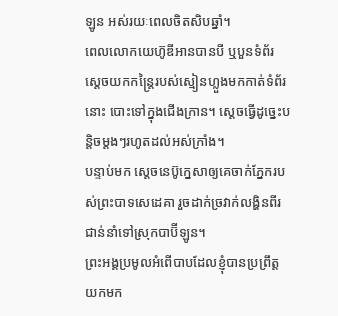ឡូន អស់រយៈពេលចិតសិបឆ្នាំ។
ពេលលោកយេហ៊ូឌីអានបានបី ឬបួនទំព័រ ស្ដេចយកកន្ត្រៃរបស់ស្មៀនហ្លួងមកកាត់ទំព័រនោះ បោះទៅក្នុងជើងក្រាន។ ស្ដេចធ្វើដូច្នេះបន្តិចម្ដងៗរហូតដល់អស់ក្រាំង។
បន្ទាប់មក ស្ដេចនេប៊ូក្នេសាឲ្យគេចាក់ភ្នែករបស់ព្រះបាទសេដេគា រួចដាក់ច្រវាក់លង្ហិនពីរជាន់នាំទៅស្រុកបាប៊ីឡូន។
ព្រះអង្គប្រមូលអំពើបាបដែលខ្ញុំបានប្រព្រឹត្ត យកមក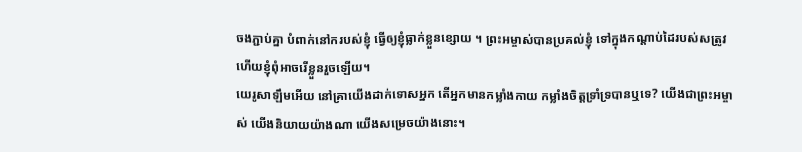ចងភ្ជាប់គ្នា បំពាក់នៅករបស់ខ្ញុំ ធ្វើឲ្យខ្ញុំធ្លាក់ខ្លួនខ្សោយ ។ ព្រះអម្ចាស់បានប្រគល់ខ្ញុំ ទៅក្នុងកណ្ដាប់ដៃរបស់សត្រូវ ហើយខ្ញុំពុំអាចរើខ្លួនរួចឡើយ។
យេរូសាឡឹមអើយ នៅគ្រាយើងដាក់ទោសអ្នក តើអ្នកមានកម្លាំងកាយ កម្លាំងចិត្តទ្រាំទ្របានឬទេ? យើងជាព្រះអម្ចាស់ យើងនិយាយយ៉ាងណា យើងសម្រេចយ៉ាងនោះ។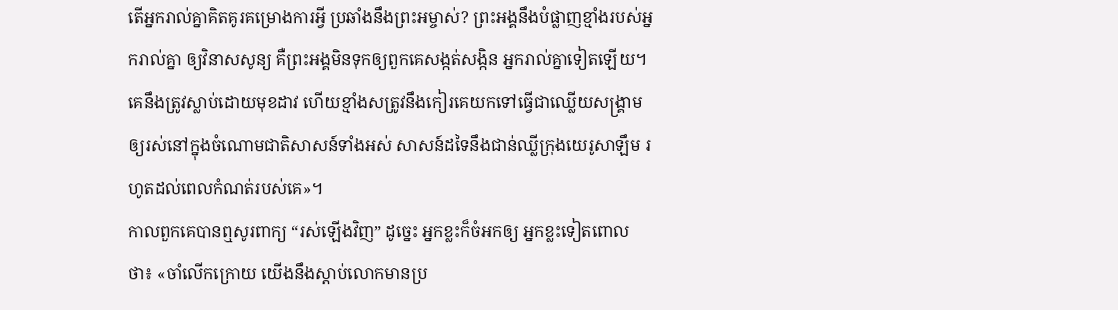តើអ្នករាល់គ្នាគិតគូរគម្រោងការអ្វី ប្រឆាំងនឹងព្រះអម្ចាស់? ព្រះអង្គនឹងបំផ្លាញខ្មាំងរបស់អ្នករាល់គ្នា ឲ្យវិនាសសូន្យ គឺព្រះអង្គមិនទុកឲ្យពួកគេសង្កត់សង្កិន អ្នករាល់គ្នាទៀតឡើយ។
គេនឹងត្រូវស្លាប់ដោយមុខដាវ ហើយខ្មាំងសត្រូវនឹងកៀរគេយកទៅធ្វើជាឈ្លើយសង្គ្រាម ឲ្យរស់នៅក្នុងចំណោមជាតិសាសន៍ទាំងអស់ សាសន៍ដទៃនឹងជាន់ឈ្លីក្រុងយេរូសាឡឹម រហូតដល់ពេលកំណត់របស់គេ»។
កាលពួកគេបានឮសូរពាក្យ “រស់ឡើងវិញ” ដូច្នេះ អ្នកខ្លះក៏ចំអកឲ្យ អ្នកខ្លះទៀតពោលថា៖ «ចាំលើកក្រោយ យើងនឹងស្ដាប់លោកមានប្រ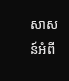សាសន៍អំពី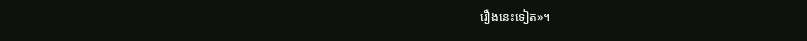រឿងនេះទៀត»។